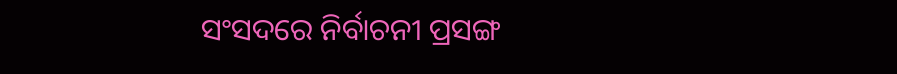ସଂସଦରେ ନିର୍ବାଚନୀ ପ୍ରସଙ୍ଗ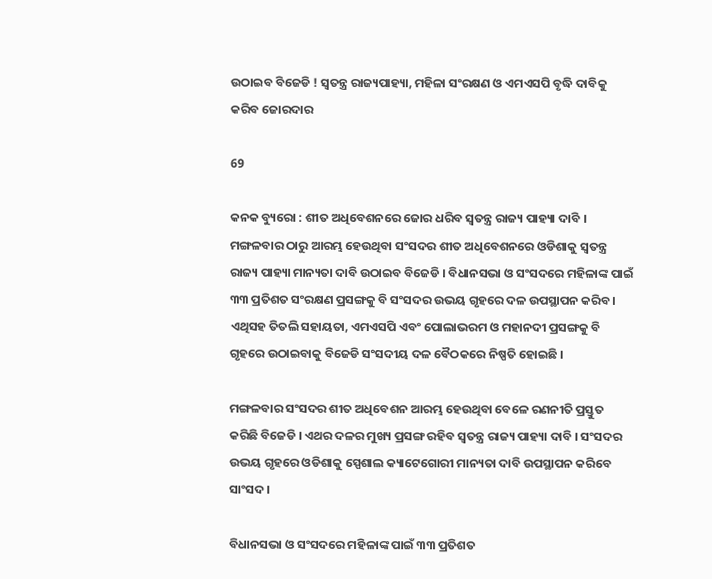ଉଠାଇବ ବିଜେଡି ! ସ୍ୱତନ୍ତ୍ର ରାଜ୍ୟପାହ୍ୟା, ମହିଳା ସଂରକ୍ଷଣ ଓ ଏମଏସପି ବୃଦ୍ଧି ଦାବିକୁ କରିବ ଜୋରଦାର

69

କନକ ବ୍ୟୁରୋ : ଶୀତ ଅଧିବେଶନରେ ଜୋର ଧରିବ ସ୍ୱତନ୍ତ୍ର ରାଜ୍ୟ ପାହ୍ୟା ଦାବି । ମଙ୍ଗଳବାର ଠାରୁ ଆରମ୍ଭ ହେଉଥିବା ସଂସଦର ଶୀତ ଅଧିବେଶନରେ ଓଡିଶାକୁ ସ୍ୱତନ୍ତ୍ର ରାଜ୍ୟ ପାହ୍ୟା ମାନ୍ୟତା ଦାବି ଉଠାଇବ ବିଜେଡି । ବିଧାନସଭା ଓ ସଂସଦରେ ମହିଳାଙ୍କ ପାଇଁ ୩୩ ପ୍ରତିଶତ ସଂରକ୍ଷଣ ପ୍ରସଙ୍ଗକୁ ବି ସଂସଦର ଉଭୟ ଗୃହରେ ଦଳ ଉପସ୍ଥାପନ କରିବ । ଏଥିସହ ତିତଲି ସହାୟତା, ଏମଏସପି ଏବଂ ପୋଲାଭରମ ଓ ମହାନଦୀ ପ୍ରସଙ୍ଗକୁ ବି ଗୃହରେ ଉଠାଇବାକୁ ବିଜେଡି ସଂସଦୀୟ ଦଳ ବୈଠକରେ ନିଷ୍ପତି ହୋଇଛି ।

ମଙ୍ଗଳବାର ସଂସଦର ଶୀତ ଅଧିବେଶନ ଆରମ୍ଭ ହେଉଥିବା ବେଳେ ରଣନୀତି ପ୍ରସ୍ତୁତ କରିଛି ବିଜେଡି । ଏଥର ଦଳର ମୁଖ୍ୟ ପ୍ରସଙ୍ଗ ରହିବ ସ୍ୱତନ୍ତ୍ର ରାଜ୍ୟ ପାହ୍ୟା ଦାବି । ସଂସଦର ଉଭୟ ଗୃହରେ ଓଡିଶାକୁ ସ୍ପେଶାଲ କ୍ୟାଟେଗୋରୀ ମାନ୍ୟତା ଦାବି ଉପସ୍ଥାପନ କରିବେ ସାଂସଦ ।

ବିଧାନସଭା ଓ ସଂସଦରେ ମହିଳାଙ୍କ ପାଇଁ ୩୩ ପ୍ରତିଶତ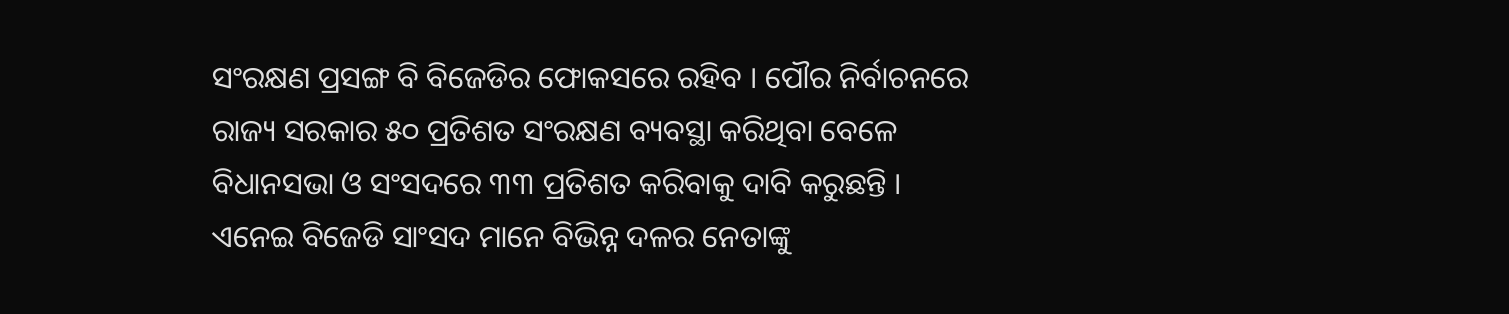ସଂରକ୍ଷଣ ପ୍ରସଙ୍ଗ ବି ବିଜେଡିର ଫୋକସରେ ରହିବ । ପୌର ନିର୍ବାଚନରେ ରାଜ୍ୟ ସରକାର ୫୦ ପ୍ରତିଶତ ସଂରକ୍ଷଣ ବ୍ୟବସ୍ଥା କରିଥିବା ବେଳେ ବିଧାନସଭା ଓ ସଂସଦରେ ୩୩ ପ୍ରତିଶତ କରିବାକୁ ଦାବି କରୁଛନ୍ତି । ଏନେଇ ବିଜେଡି ସାଂସଦ ମାନେ ବିଭିନ୍ନ ଦଳର ନେତାଙ୍କୁ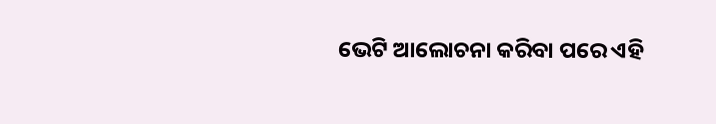ଭେଟି ଆଲୋଚନା କରିବା ପରେ ଏହି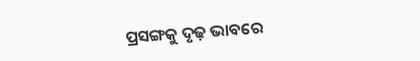ପ୍ରସଙ୍ଗକୁ ଦୃଢ଼ ଭାବରେ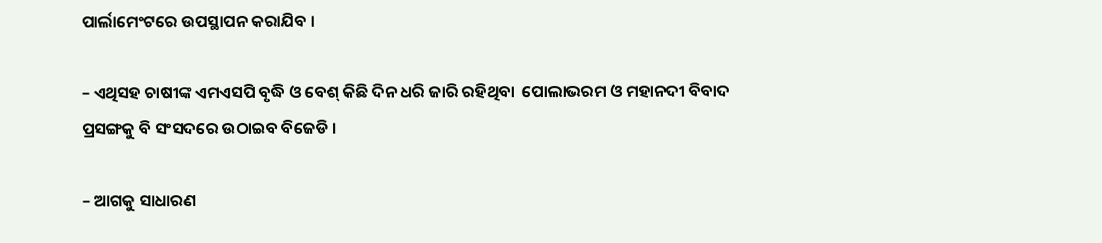ପାର୍ଲାମେଂଟରେ ଉପସ୍ଥାପନ କରାଯିବ ।

– ଏଥିସହ ଚାଷୀଙ୍କ ଏମଏସପି ବୃଦ୍ଧି ଓ ବେଶ୍ କିଛି ଦିନ ଧରି ଜାରି ରହିଥିବା  ପୋଲାଭରମ ଓ ମହାନଦୀ ବିବାଦ ପ୍ରସଙ୍ଗକୁ ବି ସଂସଦରେ ଉଠାଇବ ବିଜେଡି ।

– ଆଗକୁ ସାଧାରଣ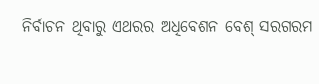ନିର୍ବାଚନ ଥିବାରୁ ଏଥରର ଅଧିବେଶନ ବେଶ୍ ସରଗରମ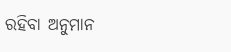ରହିବା ଅନୁମାନ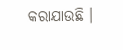କରାଯାଉଛି ।